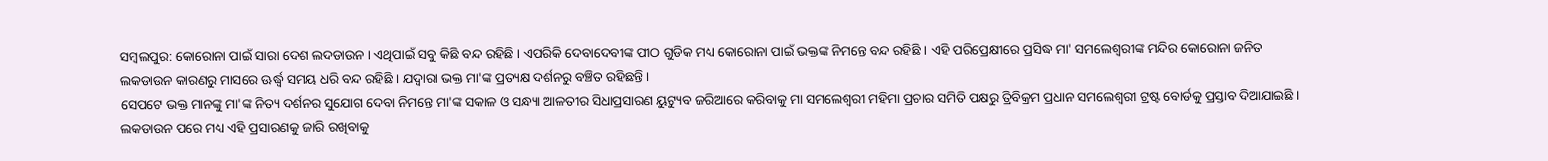ସମ୍ବଲପୁର: କୋରୋନା ପାଇଁ ସାରା ଦେଶ ଲଦଡାଉନ । ଏଥିପାଇଁ ସବୁ କିଛି ବନ୍ଦ ରହିଛି । ଏପରିକି ଦେବାଦେବୀଙ୍କ ପୀଠ ଗୁଡିକ ମଧ୍ୟ କୋରୋନା ପାଇଁ ଭକ୍ତଙ୍କ ନିମନ୍ତେ ବନ୍ଦ ରହିଛି । ଏହି ପରିପ୍ରେକ୍ଷୀରେ ପ୍ରସିଦ୍ଧ ମା' ସମଲେଶ୍ବରୀଙ୍କ ମନ୍ଦିର କୋରୋନା ଜନିତ ଲକଡାଉନ କାରଣରୁ ମାସରେ ଊର୍ଦ୍ଧ୍ବ ସମୟ ଧରି ବନ୍ଦ ରହିଛି । ଯଦ୍ବାରା ଭକ୍ତ ମା'ଙ୍କ ପ୍ରତ୍ୟକ୍ଷ ଦର୍ଶନରୁ ବଞ୍ଚିତ ରହିଛନ୍ତି ।
ସେପଟେ ଭକ୍ତ ମାନଙ୍କୁ ମା'ଙ୍କ ନିତ୍ୟ ଦର୍ଶନର ସୁଯୋଗ ଦେବା ନିମନ୍ତେ ମା'ଙ୍କ ସକାଳ ଓ ସନ୍ଧ୍ୟା ଆଳତୀର ସିଧାପ୍ରସାରଣ ୟୁଟ୍ୟୁବ ଜରିଆରେ କରିବାକୁ ମା ସମଲେଶ୍ୱରୀ ମହିମା ପ୍ରଚାର ସମିତି ପକ୍ଷରୁ ତ୍ରିବିକ୍ରମ ପ୍ରଧାନ ସମଲେଶ୍ୱରୀ ଟ୍ରଷ୍ଟ ବୋର୍ଡକୁ ପ୍ରସ୍ତାବ ଦିଆଯାଇଛି ।
ଲକଡାଉନ ପରେ ମଧ୍ୟ ଏହି ପ୍ରସାରଣକୁ ଜାରି ରଖିବାକୁ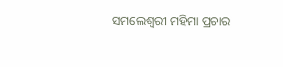ସମଲେଶ୍ୱରୀ ମହିମା ପ୍ରଚାର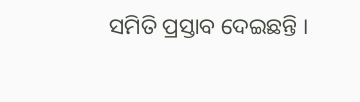ସମିତି ପ୍ରସ୍ତାବ ଦେଇଛନ୍ତି ।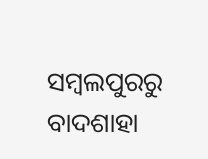ସମ୍ବଲପୁରରୁ ବାଦଶାହା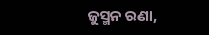ଜୁସ୍ମନ ରଣା,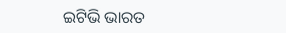ଇଟିଭି ଭାରତ